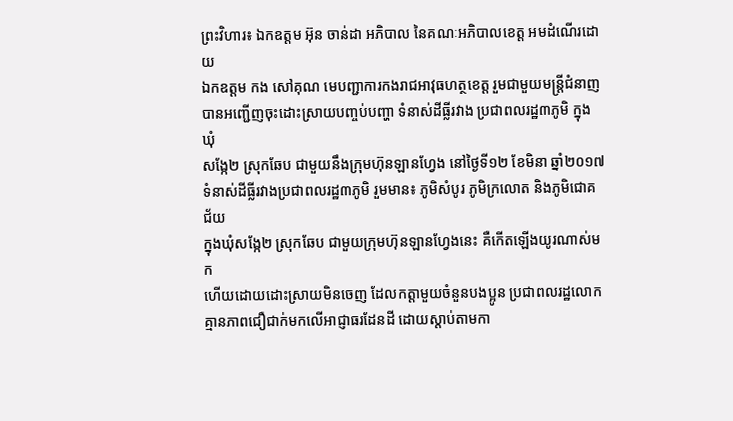ព្រះវិហារ៖ ឯកឧត្តម អ៊ុន ចាន់ដា អភិបាល នៃគណៈអភិបាលខេត្ត អមដំណើរដោយ
ឯកឧត្តម កង សៅគុណ មេបញ្ជាការកងរាជអាវុធហត្ថខេត្ត រួមជាមួយមន្ត្រីជំនាញ
បានអញ្ជើញចុះដោះស្រាយបញ្ចប់បញ្ហា ទំនាស់ដីធ្លីរវាង ប្រជាពលរដ្ឋ៣ភូមិ ក្នុងឃុំ
សង្កែ២ ស្រុកឆែប ជាមួយនឹងក្រុមហ៊ុនឡានហ្វែង នៅថ្ងៃទី១២ ខែមិនា ឆ្នាំ២០១៧
ទំនាស់ដីធ្លីរវាងប្រជាពលរដ្ឋ៣ភូមិ រួមមាន៖ ភូមិសំបូរ ភូមិក្រលោត និងភូមិជោគជ័យ
ក្នុងឃុំសង្កែ២ ស្រុកឆែប ជាមួយក្រុមហ៊ុនឡានហ្វែងនេះ គឺកើតឡើងយូរណាស់មក
ហើយដោយដោះស្រាយមិនចេញ ដែលកត្តាមួយចំនួនបងប្អូន ប្រជាពលរដ្ឋលោក
គ្មានភាពជឿជាក់មកលើអាជ្ញាធរដែនដី ដោយស្តាប់តាមកា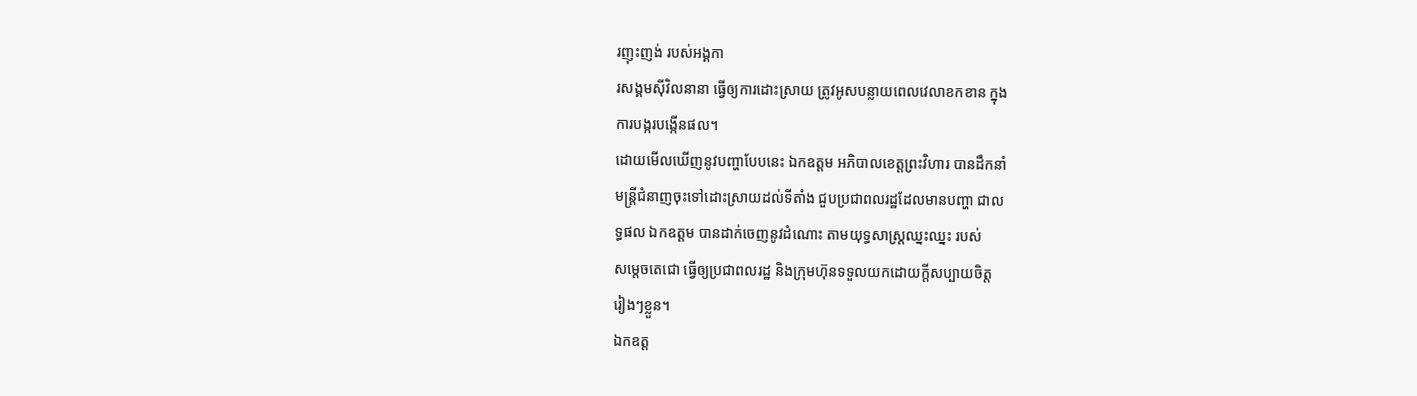រញុះញង់ របស់អង្គកា
រសង្គមស៊ីវិលនានា ធ្វើឲ្យការដោះស្រាយ ត្រូវអូសបន្លាយពេលវេលាខកខាន ក្នុង
ការបង្ករបង្កើនផល។
ដោយមើលឃើញនូវបញ្ហាបែបនេះ ឯកឧត្តម អភិបាលខេត្តព្រះវិហារ បានដឹកនាំ
មន្រ្តីជំនាញចុះទៅដោះស្រាយដល់ទីតាំង ជួបប្រជាពលរដ្ឋដែលមានបញ្ហា ជាល
ទ្ធផល ឯកឧត្តម បានដាក់ចេញនូវដំណោះ តាមយុទ្ធសាស្ត្រឈ្នះឈ្នះ របស់
សម្តេចតេជោ ធ្វើឲ្យប្រជាពលរដ្ឋ និងក្រុមហ៊ុនទទួលយកដោយក្តីសប្បាយចិត្ត
រៀងៗខ្លួន។
ឯកឧត្ត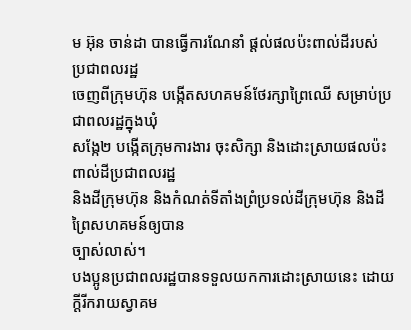ម អ៊ុន ចាន់ដា បានធ្វើការណែនាំ ផ្តល់ផលប៉ះពាល់ដីរបស់ ប្រជាពលរដ្ឋ
ចេញពីក្រុមហ៊ុន បង្កើតសហគមន៍ថែរក្សាព្រៃឈើ សម្រាប់ប្រជាពលរដ្ឋក្នុងឃុំ
សង្កែ២ បង្កើតក្រុមការងារ ចុះសិក្សា និងដោះស្រាយផលប៉ះពាល់ដីប្រជាពលរដ្ឋ
និងដីក្រុមហ៊ុន និងកំណត់ទីតាំងព្រំប្រទល់ដីក្រុមហ៊ុន និងដីព្រៃសហគមន៍ឲ្យបាន
ច្បាស់លាស់។
បងប្អូនប្រជាពលរដ្ឋបានទទួលយកការដោះស្រាយនេះ ដោយក្តីរីករាយស្វាគម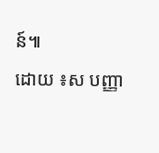ន៍៕
ដោយ ៖ស បញ្ញា